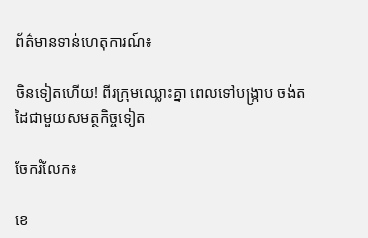ព័ត៌មានទាន់ហេតុការណ៍៖

ចិនទៀតហើយ! ពីរក្រុមឈ្លោះគ្នា ពេលទៅបង្ក្រាប ចង់តដៃជាមួយសមត្ថកិច្ចទៀត

ចែករំលែក៖

ខេ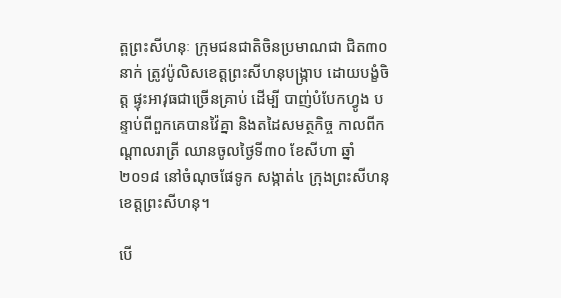ត្ពព្រះសីហនុៈ ក្រុមជនជាតិចិនប្រមាណជា ជិត៣០នាក់ ត្រូវប៉ូលិសខេត្តព្រះសីហនុបង្រ្កាប ដោយបង្ខំចិត្ត ផ្ទុះអាវុធជាច្រើនគ្រាប់ ដើម្បី បាញ់បំបែកហ្វូង បន្ទាប់ពីពួកគេបានវ៉ៃគ្នា និងតដៃសមត្ថកិច្ច កាលពីកណ្តាលរាត្រី ឈានចូលថ្ងៃទី៣០ ខែសីហា ឆ្នាំ២០១៨ នៅចំណុចផែទូក សង្កាត់៤ ក្រុងព្រះសីហនុ ខេត្តព្រះសីហនុ។

បើ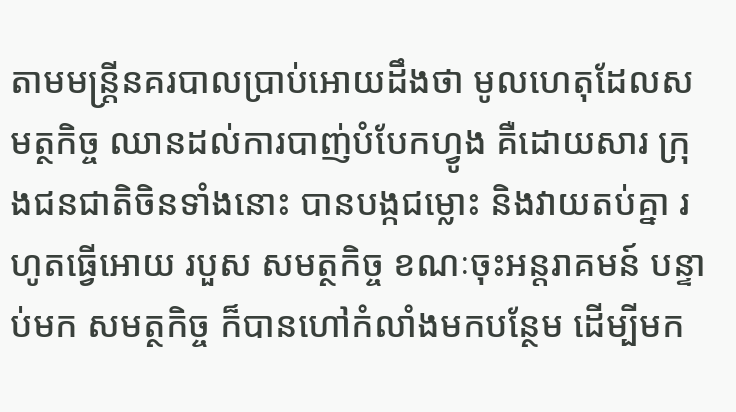តាមមន្រ្តីនគរបាលប្រាប់អោយដឹងថា មូលហេតុដែលសមត្ថកិច្ច ឈានដល់ការបាញ់បំបែកហ្វូង គឺដោយសារ ក្រុងជនជាតិចិនទាំងនោះ បានបង្កជម្លោះ និងវាយតប់គ្នា រហូតធ្វើអោយ របួស សមត្ថកិច្ច ខណៈចុះអន្តរាគមន៍ បន្ទាប់មក សមត្ថកិច្ច ក៏បានហៅកំលាំងមកបន្ថែម ដើម្បីមក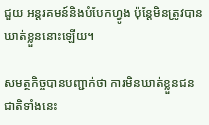ជួយ អន្តរគមន៍និងបំបែកហ្វូង ប៉ុន្តែមិនត្រូវបានឃាត់ខ្លួននោះឡើយ។

សមត្ថកិច្ចបានបញ្ជាក់ថា ការមិនឃាត់ខ្លួនជនជាតិទាំងនេះ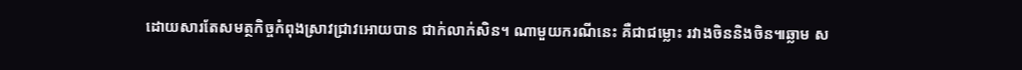ដោយសារតែសមត្ថកិច្ចកំពុងស្រាវជ្រាវអោយបាន ជាក់លាក់សិន។ ណាមួយករណីនេះ គឺជាជម្លោះ រវាងចិននិងចិន៕ឆ្លាម ស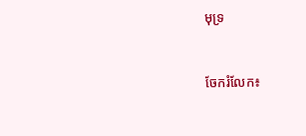មុទ្រ


ចែករំលែក៖